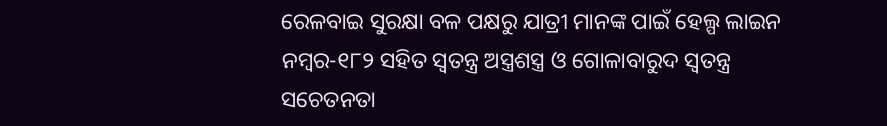ରେଳବାଇ ସୁରକ୍ଷା ବଳ ପକ୍ଷରୁ ଯାତ୍ରୀ ମାନଙ୍କ ପାଇଁ ହେଲ୍ପ ଲାଇନ ନମ୍ବର-୧୮୨ ସହିତ ସ୍ୱତନ୍ତ୍ର ଅସ୍ତ୍ରଶସ୍ତ୍ର ଓ ଗୋଳାବାରୁଦ ସ୍ୱତନ୍ତ୍ର ସଚେତନତା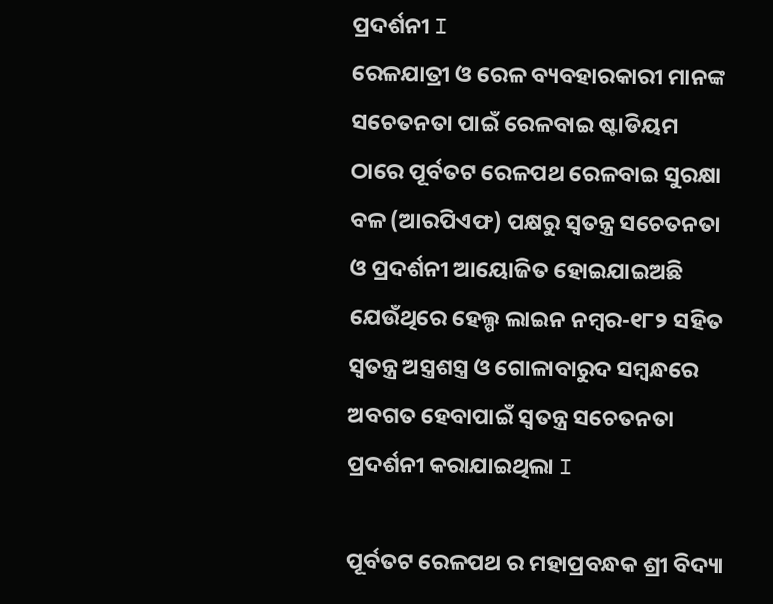ପ୍ରଦର୍ଶନୀ I
ରେଳଯାତ୍ରୀ ଓ ରେଳ ବ୍ୟବହାରକାରୀ ମାନଙ୍କ ସଚେତନତା ପାଇଁ ରେଳବାଇ ଷ୍ଟାଡିୟମ ଠାରେ ପୂର୍ବତଟ ରେଳପଥ ରେଳବାଇ ସୁରକ୍ଷା ବଳ (ଆରପିଏଫ) ପକ୍ଷରୁ ସ୍ୱତନ୍ତ୍ର ସଚେତନତା ଓ ପ୍ରଦର୍ଶନୀ ଆୟୋଜିତ ହୋଇଯାଇଅଛି ଯେଉଁଥିରେ ହେଲ୍ପ ଲାଇନ ନମ୍ବର-୧୮୨ ସହିତ ସ୍ୱତନ୍ତ୍ର ଅସ୍ତ୍ରଶସ୍ତ୍ର ଓ ଗୋଳାବାରୁଦ ସମ୍ବନ୍ଧରେ ଅବଗତ ହେବାପାଇଁ ସ୍ୱତନ୍ତ୍ର ସଚେତନତା ପ୍ରଦର୍ଶନୀ କରାଯାଇଥିଲା I

ପୂର୍ବତଟ ରେଳପଥ ର ମହାପ୍ରବନ୍ଧକ ଶ୍ରୀ ବିଦ୍ୟା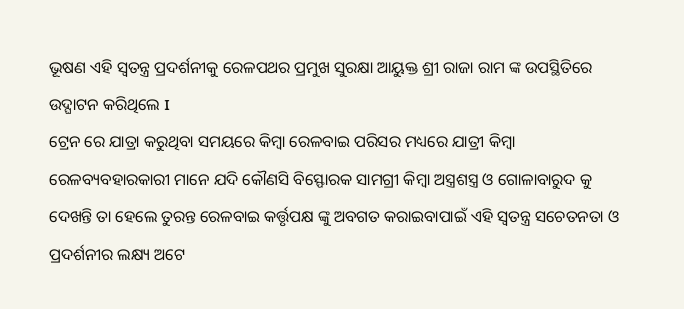ଭୂଷଣ ଏହି ସ୍ୱତନ୍ତ୍ର ପ୍ରଦର୍ଶନୀକୁ ରେଳପଥର ପ୍ରମୁଖ ସୁରକ୍ଷା ଆୟୁକ୍ତ ଶ୍ରୀ ରାଜା ରାମ ଙ୍କ ଉପସ୍ଥିତିରେ ଉଦ୍ଘାଟନ କରିଥିଲେ I
ଟ୍ରେନ ରେ ଯାତ୍ରା କରୁଥିବା ସମୟରେ କିମ୍ବା ରେଳବାଇ ପରିସର ମଧ୍ୟରେ ଯାତ୍ରୀ କିମ୍ବା ରେଳବ୍ୟବହାରକାରୀ ମାନେ ଯଦି କୌଣସି ବିସ୍ଫୋରକ ସାମଗ୍ରୀ କିମ୍ବା ଅସ୍ତ୍ରଶସ୍ତ୍ର ଓ ଗୋଳାବାରୁଦ କୁ ଦେଖନ୍ତି ତା ହେଲେ ତୁରନ୍ତ ରେଳବାଇ କର୍ତ୍ତୃପକ୍ଷ ଙ୍କୁ ଅବଗତ କରାଇବାପାଇଁ ଏହି ସ୍ୱତନ୍ତ୍ର ସଚେତନତା ଓ ପ୍ରଦର୍ଶନୀର ଲକ୍ଷ୍ୟ ଅଟେ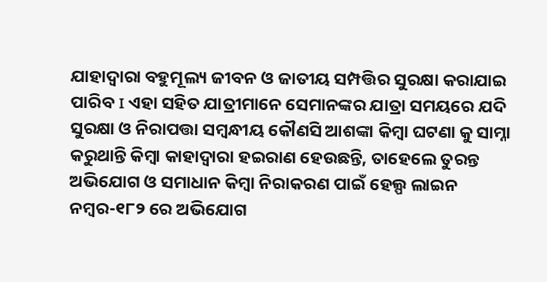ଯାହାଦ୍ୱାରା ବହୁମୂଲ୍ୟ ଜୀବନ ଓ ଜାତୀୟ ସମ୍ପତ୍ତିର ସୁରକ୍ଷା କରାଯାଇ ପାରିବ I ଏହା ସହିତ ଯାତ୍ରୀମାନେ ସେମାନଙ୍କର ଯାତ୍ରା ସମୟରେ ଯଦି ସୁରକ୍ଷା ଓ ନିରାପତ୍ତା ସମ୍ବନ୍ଧୀୟ କୌଣସି ଆଶଙ୍କା କିମ୍ବା ଘଟଣା କୁ ସାମ୍ନା କରୁଥାନ୍ତି କିମ୍ବା କାହାଦ୍ୱାରା ହଇରାଣ ହେଉଛନ୍ତି, ତାହେଲେ ତୁରନ୍ତ ଅଭିଯୋଗ ଓ ସମାଧାନ କିମ୍ବା ନିରାକରଣ ପାଇଁ ହେଲ୍ପ ଲାଇନ ନମ୍ବର-୧୮୨ ରେ ଅଭିଯୋଗ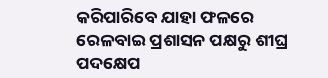କରିପାରିବେ ଯାହା ଫଳରେ ରେଳବାଇ ପ୍ରଶାସନ ପକ୍ଷରୁ ଶୀଘ୍ର ପଦକ୍ଷେପ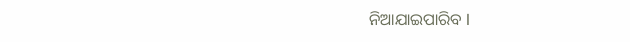ନିଆଯାଇପାରିବ I